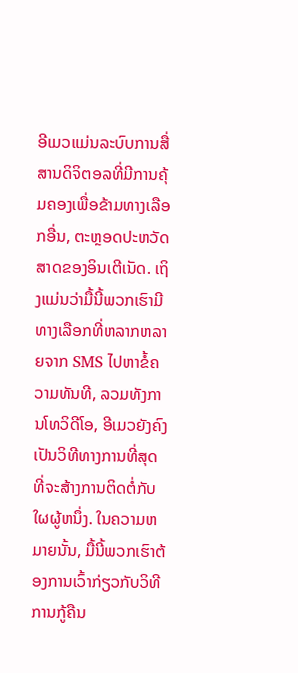ອີເມວແມ່ນລະບົບການສື່ສານດິຈິຕອລທີ່ມີການຄຸ້ມຄອງເພື່ອຂ້າມທາງເລືອກອື່ນ, ຕະຫຼອດປະຫວັດສາດຂອງອິນເຕີເນັດ. ເຖິງແມ່ນວ່າມື້ນີ້ພວກເຮົາມີທາງເລືອກທີ່ຫລາກຫລາຍຈາກ SMS ໄປຫາຂໍ້ຄວາມທັນທີ, ລວມທັງການໂທວິດີໂອ, ອີເມວຍັງຄົງເປັນວິທີທາງການທີ່ສຸດທີ່ຈະສ້າງການຕິດຕໍ່ກັບໃຜຜູ້ຫນຶ່ງ. ໃນຄວາມຫມາຍນັ້ນ, ມື້ນີ້ພວກເຮົາຕ້ອງການເວົ້າກ່ຽວກັບວິທີການກູ້ຄືນ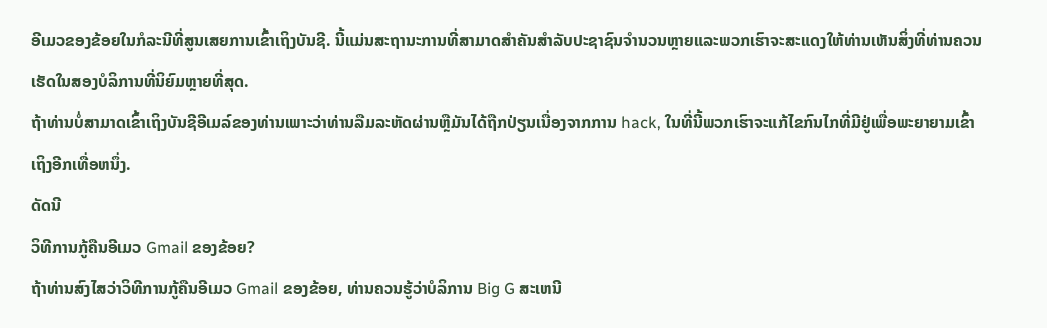ອີເມວຂອງຂ້ອຍໃນກໍລະນີທີ່ສູນເສຍການເຂົ້າເຖິງບັນຊີ. ນີ້ແມ່ນສະຖານະການທີ່ສາມາດສໍາຄັນສໍາລັບປະຊາຊົນຈໍານວນຫຼາຍແລະພວກເຮົາຈະສະແດງໃຫ້ທ່ານເຫັນສິ່ງທີ່ທ່ານຄວນເຮັດໃນສອງບໍລິການທີ່ນິຍົມຫຼາຍທີ່ສຸດ.
ຖ້າທ່ານບໍ່ສາມາດເຂົ້າເຖິງບັນຊີອີເມລ໌ຂອງທ່ານເພາະວ່າທ່ານລືມລະຫັດຜ່ານຫຼືມັນໄດ້ຖືກປ່ຽນເນື່ອງຈາກການ hack, ໃນທີ່ນີ້ພວກເຮົາຈະແກ້ໄຂກົນໄກທີ່ມີຢູ່ເພື່ອພະຍາຍາມເຂົ້າເຖິງອີກເທື່ອຫນຶ່ງ.
ດັດນີ
ວິທີການກູ້ຄືນອີເມວ Gmail ຂອງຂ້ອຍ?
ຖ້າທ່ານສົງໄສວ່າວິທີການກູ້ຄືນອີເມວ Gmail ຂອງຂ້ອຍ, ທ່ານຄວນຮູ້ວ່າບໍລິການ Big G ສະເຫນີ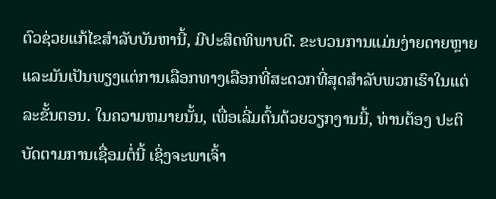ຕົວຊ່ວຍແກ້ໄຂສໍາລັບບັນຫານີ້, ມີປະສິດທິພາບດີ. ຂະບວນການແມ່ນງ່າຍດາຍຫຼາຍແລະມັນເປັນພຽງແຕ່ການເລືອກທາງເລືອກທີ່ສະດວກທີ່ສຸດສໍາລັບພວກເຮົາໃນແຕ່ລະຂັ້ນຕອນ. ໃນຄວາມຫມາຍນັ້ນ, ເພື່ອເລີ່ມຕົ້ນດ້ວຍວຽກງານນີ້, ທ່ານຕ້ອງ ປະຕິບັດຕາມການເຊື່ອມຕໍ່ນີ້ ເຊິ່ງຈະພາເຈົ້າ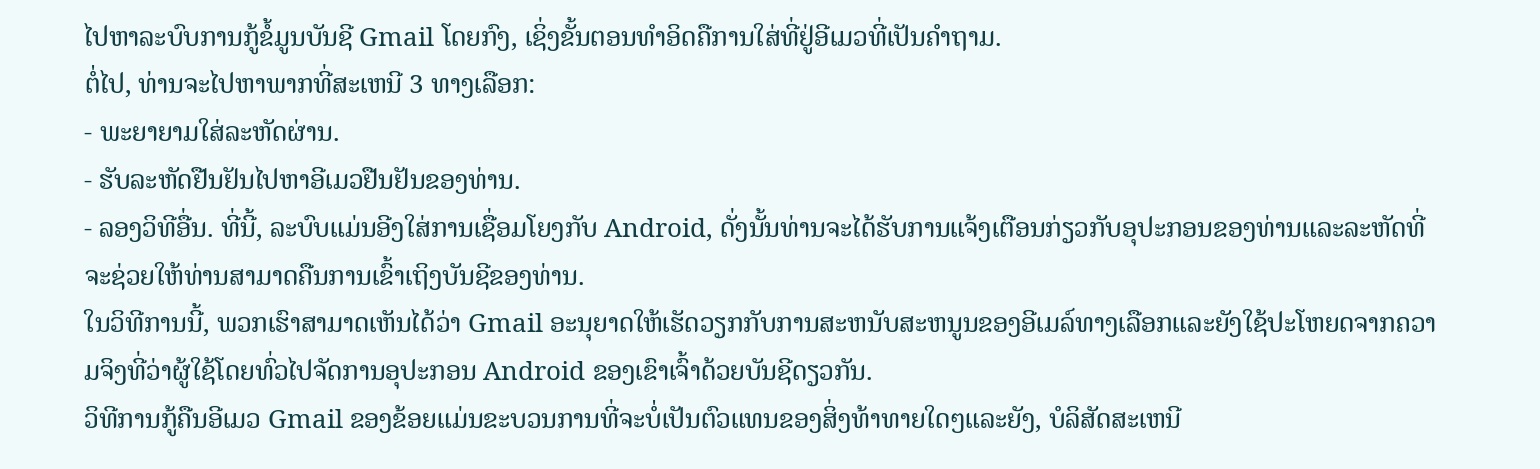ໄປຫາລະບົບການກູ້ຂໍ້ມູນບັນຊີ Gmail ໂດຍກົງ, ເຊິ່ງຂັ້ນຕອນທຳອິດຄືການໃສ່ທີ່ຢູ່ອີເມວທີ່ເປັນຄຳຖາມ.
ຕໍ່ໄປ, ທ່ານຈະໄປຫາພາກທີ່ສະເຫນີ 3 ທາງເລືອກ:
- ພະຍາຍາມໃສ່ລະຫັດຜ່ານ.
- ຮັບລະຫັດຢືນຢັນໄປຫາອີເມວຢືນຢັນຂອງທ່ານ.
- ລອງວິທີອື່ນ. ທີ່ນີ້, ລະບົບແມ່ນອີງໃສ່ການເຊື່ອມໂຍງກັບ Android, ດັ່ງນັ້ນທ່ານຈະໄດ້ຮັບການແຈ້ງເຕືອນກ່ຽວກັບອຸປະກອນຂອງທ່ານແລະລະຫັດທີ່ຈະຊ່ວຍໃຫ້ທ່ານສາມາດຄືນການເຂົ້າເຖິງບັນຊີຂອງທ່ານ.
ໃນວິທີການນີ້, ພວກເຮົາສາມາດເຫັນໄດ້ວ່າ Gmail ອະນຸຍາດໃຫ້ເຮັດວຽກກັບການສະຫນັບສະຫນູນຂອງອີເມລ໌ທາງເລືອກແລະຍັງໃຊ້ປະໂຫຍດຈາກຄວາມຈິງທີ່ວ່າຜູ້ໃຊ້ໂດຍທົ່ວໄປຈັດການອຸປະກອນ Android ຂອງເຂົາເຈົ້າດ້ວຍບັນຊີດຽວກັນ.
ວິທີການກູ້ຄືນອີເມວ Gmail ຂອງຂ້ອຍແມ່ນຂະບວນການທີ່ຈະບໍ່ເປັນຕົວແທນຂອງສິ່ງທ້າທາຍໃດໆແລະຍັງ, ບໍລິສັດສະເຫນີ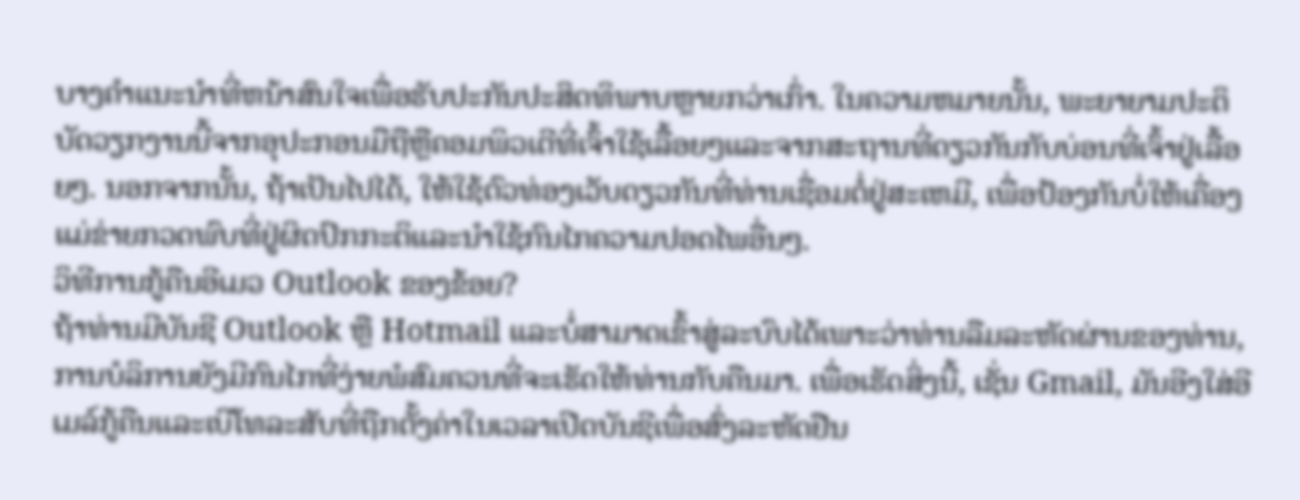ບາງຄໍາແນະນໍາທີ່ຫນ້າສົນໃຈເພື່ອຮັບປະກັນປະສິດທິພາບຫຼາຍກວ່າເກົ່າ. ໃນຄວາມຫມາຍນັ້ນ, ພະຍາຍາມປະຕິບັດວຽກງານນີ້ຈາກອຸປະກອນມືຖືຫຼືຄອມພິວເຕີທີ່ເຈົ້າໃຊ້ເລື້ອຍໆແລະຈາກສະຖານທີ່ດຽວກັນກັບບ່ອນທີ່ເຈົ້າຢູ່ເລື້ອຍໆ. ນອກຈາກນັ້ນ, ຖ້າເປັນໄປໄດ້, ໃຫ້ໃຊ້ຕົວທ່ອງເວັບດຽວກັນທີ່ທ່ານເຊື່ອມຕໍ່ຢູ່ສະເຫມີ, ເພື່ອປ້ອງກັນບໍ່ໃຫ້ເຄື່ອງແມ່ຂ່າຍກວດພົບທີ່ຢູ່ຜິດປົກກະຕິແລະນໍາໃຊ້ກົນໄກຄວາມປອດໄພອື່ນໆ.
ວິທີການກູ້ຄືນອີເມວ Outlook ຂອງຂ້ອຍ?
ຖ້າທ່ານມີບັນຊີ Outlook ຫຼື Hotmail ແລະບໍ່ສາມາດເຂົ້າສູ່ລະບົບໄດ້ເພາະວ່າທ່ານລືມລະຫັດຜ່ານຂອງທ່ານ, ການບໍລິການຍັງມີກົນໄກທີ່ງ່າຍພໍສົມຄວນທີ່ຈະເຮັດໃຫ້ທ່ານກັບຄືນມາ. ເພື່ອເຮັດສິ່ງນີ້, ເຊັ່ນ Gmail, ມັນອີງໃສ່ອີເມລ໌ກູ້ຄືນແລະເບີໂທລະສັບທີ່ຖືກຕັ້ງຄ່າໃນເວລາເປີດບັນຊີເພື່ອສົ່ງລະຫັດຢືນ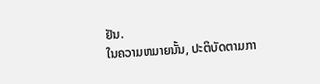ຢັນ.
ໃນຄວາມຫມາຍນັ້ນ, ປະຕິບັດຕາມກາ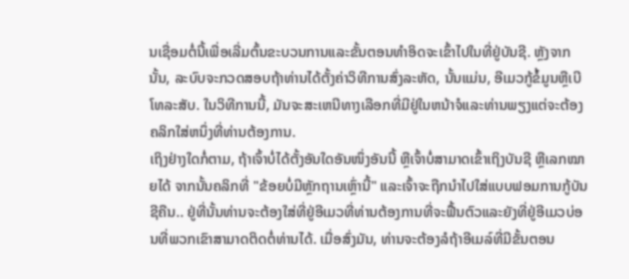ນເຊື່ອມຕໍ່ນີ້ເພື່ອເລີ່ມຕົ້ນຂະບວນການແລະຂັ້ນຕອນທໍາອິດຈະເຂົ້າໄປໃນທີ່ຢູ່ບັນຊີ. ຫຼັງຈາກນັ້ນ, ລະບົບຈະກວດສອບຖ້າທ່ານໄດ້ຕັ້ງຄ່າວິທີການສົ່ງລະຫັດ, ນັ້ນແມ່ນ, ອີເມວກູ້ຂໍ້ມູນຫຼືເບີໂທລະສັບ. ໃນວິທີການນີ້, ມັນຈະສະເຫນີທາງເລືອກທີ່ມີຢູ່ໃນຫນ້າຈໍແລະທ່ານພຽງແຕ່ຈະຕ້ອງຄລິກໃສ່ຫນຶ່ງທີ່ທ່ານຕ້ອງການ.
ເຖິງຢ່າງໃດກໍ່ຕາມ, ຖ້າເຈົ້າບໍ່ໄດ້ຕັ້ງອັນໃດອັນໜຶ່ງອັນນີ້ ຫຼືເຈົ້າບໍ່ສາມາດເຂົ້າເຖິງບັນຊີ ຫຼືເລກໝາຍໄດ້ ຈາກນັ້ນຄລິກທີ່ "ຂ້ອຍບໍ່ມີຫຼັກຖານເຫຼົ່ານີ້" ແລະເຈົ້າຈະຖືກນຳໄປໃສ່ແບບຟອມການກູ້ບັນຊີຄືນ.. ຢູ່ທີ່ນັ້ນທ່ານຈະຕ້ອງໃສ່ທີ່ຢູ່ອີເມວທີ່ທ່ານຕ້ອງການທີ່ຈະຟື້ນຕົວແລະຍັງທີ່ຢູ່ອີເມວບ່ອນທີ່ພວກເຂົາສາມາດຕິດຕໍ່ທ່ານໄດ້. ເມື່ອສົ່ງມັນ, ທ່ານຈະຕ້ອງລໍຖ້າອີເມລ໌ທີ່ມີຂັ້ນຕອນ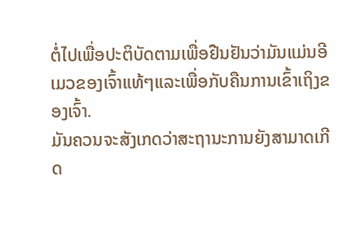ຕໍ່ໄປເພື່ອປະຕິບັດຕາມເພື່ອຢືນຢັນວ່າມັນແມ່ນອີເມວຂອງເຈົ້າແທ້ໆແລະເພື່ອກັບຄືນການເຂົ້າເຖິງຂອງເຈົ້າ.
ມັນຄວນຈະສັງເກດວ່າສະຖານະການຍັງສາມາດເກີດ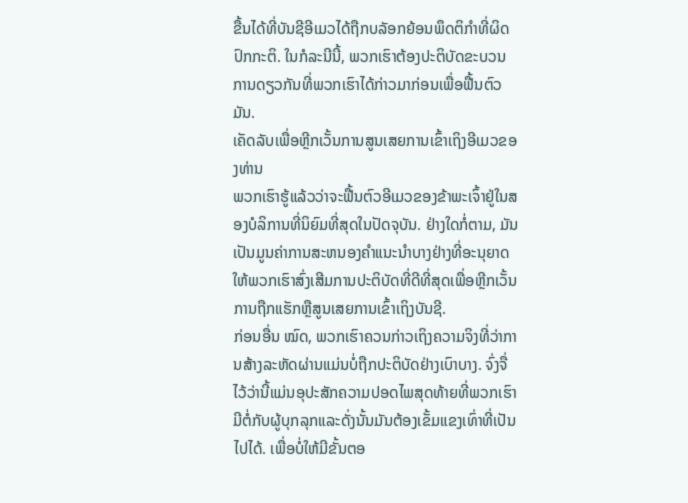ຂື້ນໄດ້ທີ່ບັນຊີອີເມວໄດ້ຖືກບລັອກຍ້ອນພຶດຕິກໍາທີ່ຜິດປົກກະຕິ. ໃນກໍລະນີນີ້, ພວກເຮົາຕ້ອງປະຕິບັດຂະບວນການດຽວກັນທີ່ພວກເຮົາໄດ້ກ່າວມາກ່ອນເພື່ອຟື້ນຕົວມັນ.
ເຄັດລັບເພື່ອຫຼີກເວັ້ນການສູນເສຍການເຂົ້າເຖິງອີເມວຂອງທ່ານ
ພວກເຮົາຮູ້ແລ້ວວ່າຈະຟື້ນຕົວອີເມວຂອງຂ້າພະເຈົ້າຢູ່ໃນສອງບໍລິການທີ່ນິຍົມທີ່ສຸດໃນປັດຈຸບັນ. ຢ່າງໃດກໍ່ຕາມ, ມັນເປັນມູນຄ່າການສະຫນອງຄໍາແນະນໍາບາງຢ່າງທີ່ອະນຸຍາດໃຫ້ພວກເຮົາສົ່ງເສີມການປະຕິບັດທີ່ດີທີ່ສຸດເພື່ອຫຼີກເວັ້ນການຖືກແຮັກຫຼືສູນເສຍການເຂົ້າເຖິງບັນຊີ.
ກ່ອນອື່ນ ໝົດ, ພວກເຮົາຄວນກ່າວເຖິງຄວາມຈິງທີ່ວ່າການສ້າງລະຫັດຜ່ານແມ່ນບໍ່ຖືກປະຕິບັດຢ່າງເບົາບາງ. ຈົ່ງຈື່ໄວ້ວ່ານີ້ແມ່ນອຸປະສັກຄວາມປອດໄພສຸດທ້າຍທີ່ພວກເຮົາມີຕໍ່ກັບຜູ້ບຸກລຸກແລະດັ່ງນັ້ນມັນຕ້ອງເຂັ້ມແຂງເທົ່າທີ່ເປັນໄປໄດ້. ເພື່ອບໍ່ໃຫ້ມີຂັ້ນຕອ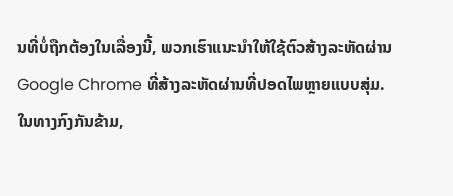ນທີ່ບໍ່ຖືກຕ້ອງໃນເລື່ອງນີ້, ພວກເຮົາແນະນໍາໃຫ້ໃຊ້ຕົວສ້າງລະຫັດຜ່ານ Google Chrome ທີ່ສ້າງລະຫັດຜ່ານທີ່ປອດໄພຫຼາຍແບບສຸ່ມ.
ໃນທາງກົງກັນຂ້າມ,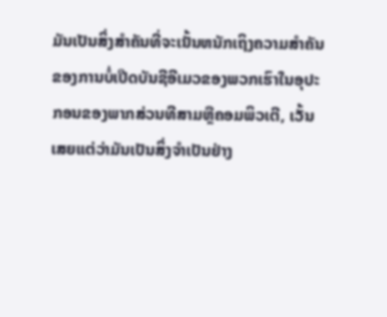ມັນເປັນສິ່ງສໍາຄັນທີ່ຈະເນັ້ນຫນັກເຖິງຄວາມສໍາຄັນຂອງການບໍ່ເປີດບັນຊີອີເມວຂອງພວກເຮົາໃນອຸປະກອນຂອງພາກສ່ວນທີສາມຫຼືຄອມພິວເຕີ, ເວັ້ນເສຍແຕ່ວ່າມັນເປັນສິ່ງຈໍາເປັນຢ່າງ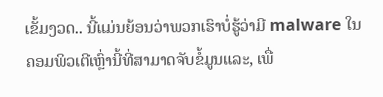ເຂັ້ມງວດ.. ນີ້ແມ່ນຍ້ອນວ່າພວກເຮົາບໍ່ຮູ້ວ່າມີ malware ໃນຄອມພິວເຕີເຫຼົ່ານີ້ທີ່ສາມາດຈັບຂໍ້ມູນແລະ, ເພື່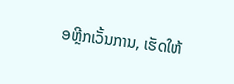ອຫຼີກເວັ້ນການ, ເຮັດໃຫ້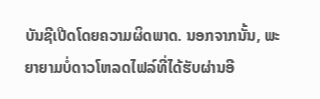ບັນຊີເປີດໂດຍຄວາມຜິດພາດ. ນອກຈາກນັ້ນ, ພະຍາຍາມບໍ່ດາວໂຫລດໄຟລ໌ທີ່ໄດ້ຮັບຜ່ານອີ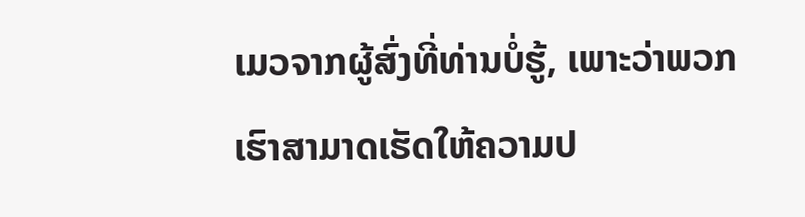ເມວຈາກຜູ້ສົ່ງທີ່ທ່ານບໍ່ຮູ້, ເພາະວ່າພວກເຮົາສາມາດເຮັດໃຫ້ຄວາມປ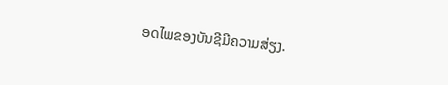ອດໄພຂອງບັນຊີມີຄວາມສ່ຽງ.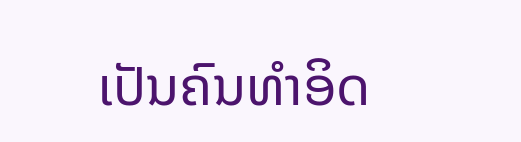ເປັນຄົນທໍາອິດ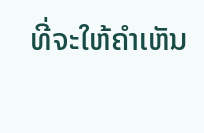ທີ່ຈະໃຫ້ຄໍາເຫັນ